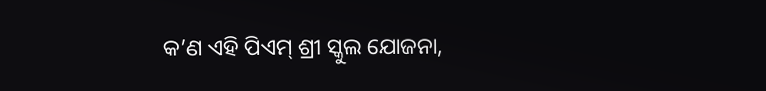କ’ଣ ଏହି ପିଏମ୍ ଶ୍ରୀ ସ୍କୁଲ ଯୋଜନା,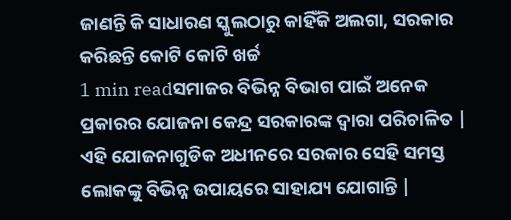ଜାଣନ୍ତି କି ସାଧାରଣ ସ୍କୁଲଠାରୁ କାହିଁକି ଅଲଗା, ସରକାର କରିଛନ୍ତି କୋଟି କୋଟି ଖର୍ଚ୍ଚ
1 min readସମାଜର ବିଭିନ୍ନ ବିଭାଗ ପାଇଁ ଅନେକ ପ୍ରକାରର ଯୋଜନା କେନ୍ଦ୍ର ସରକାରଙ୍କ ଦ୍ୱାରା ପରିଚାଳିତ | ଏହି ଯୋଜନାଗୁଡିକ ଅଧୀନରେ ସରକାର ସେହି ସମସ୍ତ ଲୋକଙ୍କୁ ବିଭିନ୍ନ ଉପାୟରେ ସାହାଯ୍ୟ ଯୋଗାନ୍ତି |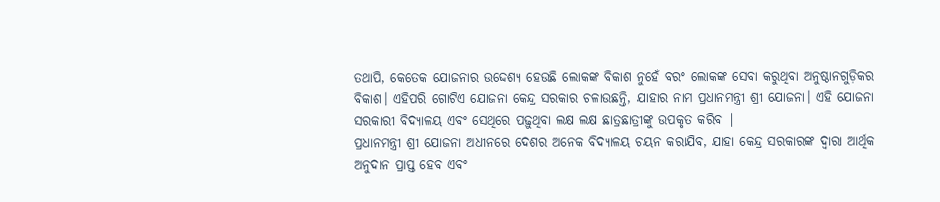ତଥାପି, କେତେକ ଯୋଜନାର ଉଦ୍ଦେଶ୍ୟ ହେଉଛି ଲୋକଙ୍କ ବିକାଶ ନୁହେଁ ବରଂ ଲୋକଙ୍କ ସେବା କରୁଥିବା ଅନୁଷ୍ଠାନଗୁଡ଼ିକର ବିକାଶ। ଏହିପରି ଗୋଟିଏ ଯୋଜନା କେନ୍ଦ୍ର ସରକାର ଚଳାଉଛନ୍ତି, ଯାହାର ନାମ ପ୍ରଧାନମନ୍ତ୍ରୀ ଶ୍ରୀ ଯୋଜନା। ଏହି ଯୋଜନା ସରକାରୀ ବିଦ୍ୟାଳୟ ଏବଂ ସେଥିରେ ପଢ଼ୁଥିବା ଲକ୍ଷ ଲକ୍ଷ ଛାତ୍ରଛାତ୍ରୀଙ୍କୁ ଉପକୃତ କରିବ |
ପ୍ରଧାନମନ୍ତ୍ରୀ ଶ୍ରୀ ଯୋଜନା ଅଧୀନରେ ଦେଶର ଅନେକ ବିଦ୍ୟାଳୟ ଚୟନ କରାଯିବ, ଯାହା କେନ୍ଦ୍ର ସରକାରଙ୍କ ଦ୍ୱାରା ଆର୍ଥିକ ଅନୁଦାନ ପ୍ରାପ୍ତ ହେବ ଏବଂ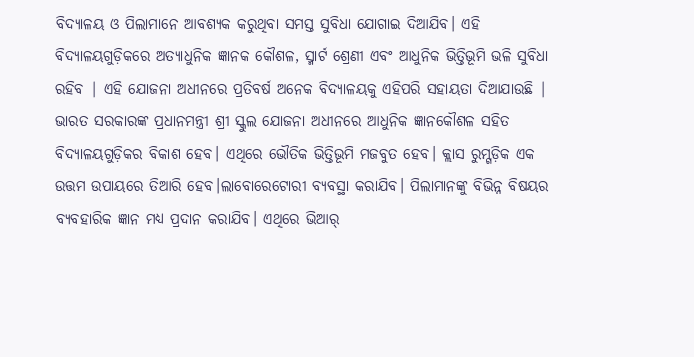ବିଦ୍ୟାଳୟ ଓ ପିଲାମାନେ ଆବଶ୍ୟକ କରୁଥିବା ସମସ୍ତ ସୁବିଧା ଯୋଗାଇ ଦିଆଯିବ। ଏହି ବିଦ୍ୟାଳୟଗୁଡ଼ିକରେ ଅତ୍ୟାଧୁନିକ ଜ୍ଞାନକ କୌଶଳ, ସ୍ମାର୍ଟ ଶ୍ରେଣୀ ଏବଂ ଆଧୁନିକ ଭିତ୍ତିଭୂମି ଭଳି ସୁବିଧା ରହିବ | ଏହି ଯୋଜନା ଅଧୀନରେ ପ୍ରତିବର୍ଷ ଅନେକ ବିଦ୍ୟାଳୟକୁ ଏହିପରି ସହାୟତା ଦିଆଯାଉଛି |
ଭାରତ ସରକାରଙ୍କ ପ୍ରଧାନମନ୍ତ୍ରୀ ଶ୍ରୀ ସ୍କୁଲ ଯୋଜନା ଅଧୀନରେ ଆଧୁନିକ ଜ୍ଞାନକୌଶଳ ସହିତ ବିଦ୍ୟାଳୟଗୁଡ଼ିକର ବିକାଶ ହେବ। ଏଥିରେ ଭୌତିକ ଭିତ୍ତିଭୂମି ମଜବୁତ ହେବ। କ୍ଲାସ ରୁମ୍ଗଡ଼ିକ ଏକ ଉତ୍ତମ ଉପାୟରେ ତିଆରି ହେବ।ଲାବୋରେଟୋରୀ ବ୍ୟବସ୍ଥା କରାଯିବ। ପିଲାମାନଙ୍କୁ ବିଭିନ୍ନ ବିଷୟର ବ୍ୟବହାରିକ ଜ୍ଞାନ ମଧ୍ୟ ପ୍ରଦାନ କରାଯିବ। ଏଥିରେ ଭିଆର୍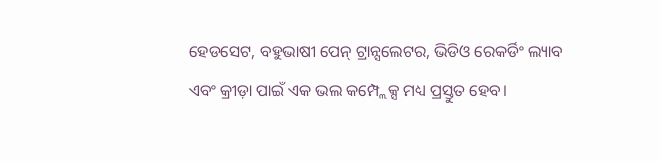ହେଡସେଟ, ବହୁଭାଷୀ ପେନ୍ ଟ୍ରାନ୍ସଲେଟର, ଭିଡିଓ ରେକର୍ଡିଂ ଲ୍ୟାବ ଏବଂ କ୍ରୀଡ଼ା ପାଇଁ ଏକ ଭଲ କମ୍ପ୍ଲେକ୍ସ ମଧ୍ୟ ପ୍ରସ୍ତୁତ ହେବ।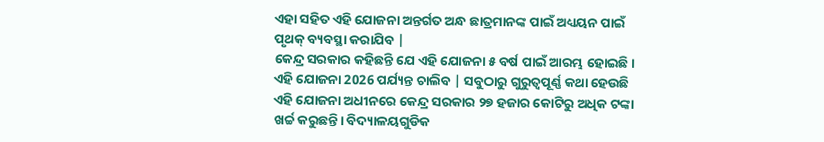ଏହା ସହିତ ଏହି ଯୋଜନା ଅନ୍ତର୍ଗତ ଅନ୍ଧ ଛାତ୍ରମାନଙ୍କ ପାଇଁ ଅଧ୍ୟୟନ ପାଇଁ ପୃଥକ୍ ବ୍ୟବସ୍ଥା କରାଯିବ |
କେନ୍ଦ୍ର ସରକାର କହିଛନ୍ତି ଯେ ଏହି ଯୋଜନା ୫ ବର୍ଷ ପାଇଁ ଆରମ୍ଭ ହୋଇଛି। ଏହି ଯୋଜନା 2026 ପର୍ଯ୍ୟନ୍ତ ଚାଲିବ | ସବୁଠାରୁ ଗୁରୁତ୍ୱପୂର୍ଣ୍ଣ କଥା ହେଉଛି ଏହି ଯୋଜନା ଅଧୀନରେ କେନ୍ଦ୍ର ସରକାର ୨୭ ହଜାର କୋଟିରୁ ଅଧିକ ଟଙ୍କା ଖର୍ଚ୍ଚ କରୁଛନ୍ତି। ବିଦ୍ୟାଳୟଗୁଡିକ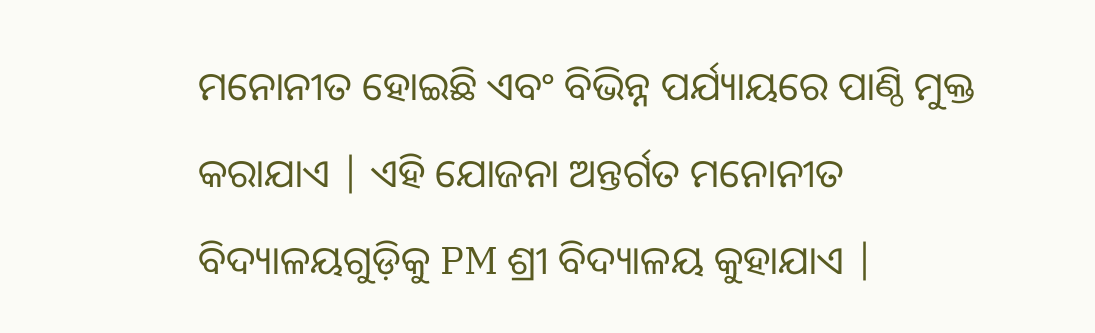ମନୋନୀତ ହୋଇଛି ଏବଂ ବିଭିନ୍ନ ପର୍ଯ୍ୟାୟରେ ପାଣ୍ଠି ମୁକ୍ତ କରାଯାଏ | ଏହି ଯୋଜନା ଅନ୍ତର୍ଗତ ମନୋନୀତ ବିଦ୍ୟାଳୟଗୁଡ଼ିକୁ PM ଶ୍ରୀ ବିଦ୍ୟାଳୟ କୁହାଯାଏ |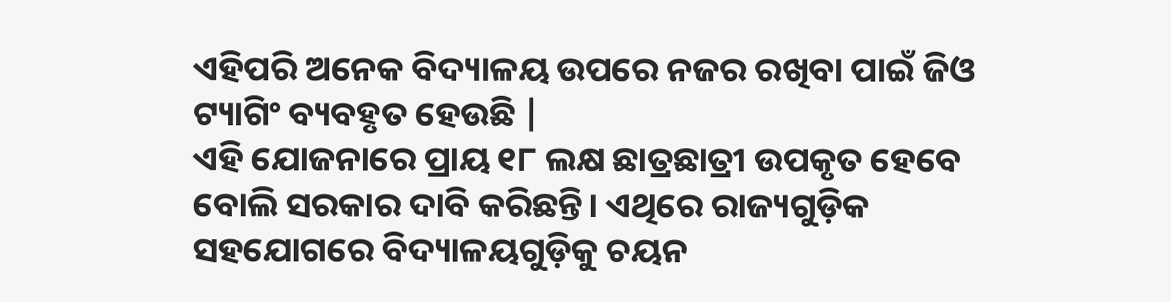ଏହିପରି ଅନେକ ବିଦ୍ୟାଳୟ ଉପରେ ନଜର ରଖିବା ପାଇଁ ଜିଓ ଟ୍ୟାଗିଂ ବ୍ୟବହୃତ ହେଉଛି |
ଏହି ଯୋଜନାରେ ପ୍ରାୟ ୧୮ ଲକ୍ଷ ଛାତ୍ରଛାତ୍ରୀ ଉପକୃତ ହେବେ ବୋଲି ସରକାର ଦାବି କରିଛନ୍ତି। ଏଥିରେ ରାଜ୍ୟଗୁଡ଼ିକ ସହଯୋଗରେ ବିଦ୍ୟାଳୟଗୁଡ଼ିକୁ ଚୟନ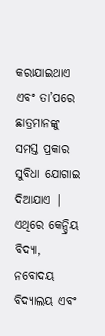କରାଯାଇଥାଏ ଏବଂ ତା’ପରେ ଛାତ୍ରମାନଙ୍କୁ ସମସ୍ତ ପ୍ରକାର ସୁବିଧା ଯୋଗାଇ ଦିଆଯାଏ | ଏଥିରେ କେନ୍ଦ୍ରିୟ ବିଦ୍ୟା, ନବୋଦୟ ବିଦ୍ୟାଲୟ ଏବଂ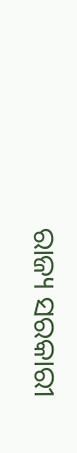ରାଜ୍ୟ ସରକାରୀ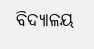ବିଦ୍ୟାଳୟ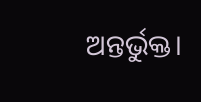ଅନ୍ତର୍ଭୁକ୍ତ।